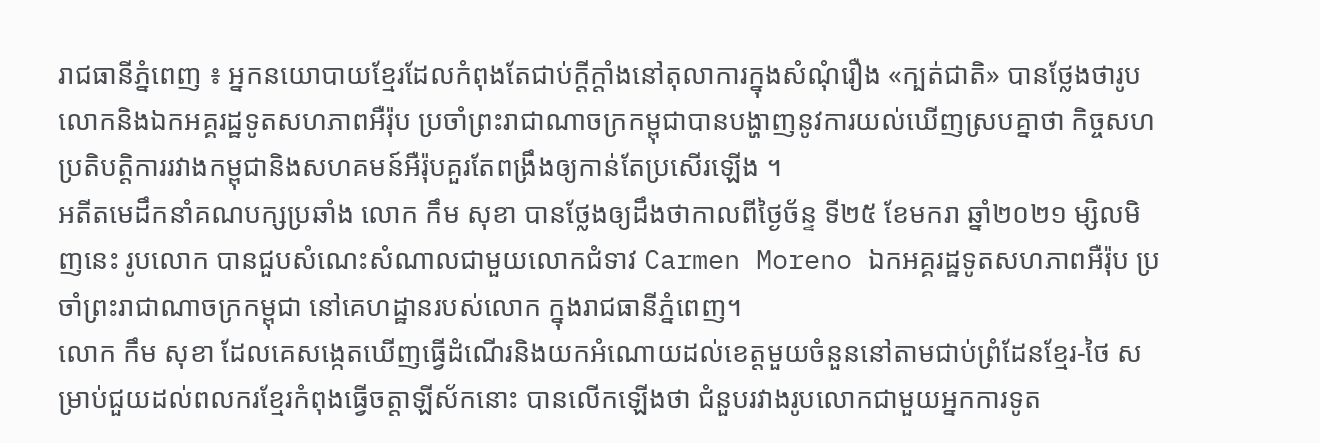រាជធានីភ្នំពេញ ៖ អ្នកនយោបាយខ្មែរដែលកំពុងតែជាប់ក្តីក្តាំងនៅតុលាការក្នុងសំណុំរឿង «ក្បត់ជាតិ» បានថ្លែងថារូបលោកនិងឯកអគ្គរដ្ឋទូតសហភាពអឺរ៉ុប ប្រចាំព្រះរាជាណាចក្រកម្ពុជាបានបង្ហាញនូវការយល់ឃើញស្របគ្នាថា កិច្ចសហប្រតិបត្តិការរវាងកម្ពុជានិងសហគមន៍អឺរ៉ុបគួរតែពង្រឹងឲ្យកាន់តែប្រសើរឡើង ។
អតីតមេដឹកនាំគណបក្សប្រឆាំង លោក កឹម សុខា បានថ្លែងឲ្យដឹងថាកាលពីថ្ងៃច័ន្ទ ទី២៥ ខែមករា ឆ្នាំ២០២១ ម្សិលមិញនេះ រូបលោក បានជួបសំណេះសំណាលជាមួយលោកជំទាវ Carmen Moreno ឯកអគ្គរដ្ឋទូតសហភាពអឺរ៉ុប ប្រចាំព្រះរាជាណាចក្រកម្ពុជា នៅគេហដ្ឋានរបស់លោក ក្នុងរាជធានីភ្នំពេញ។
លោក កឹម សុខា ដែលគេសង្កេតឃើញធ្វើដំណើរនិងយកអំណោយដល់ខេត្តមួយចំនួននៅតាមជាប់ព្រំដែនខ្មែរ-ថៃ សម្រាប់ជួយដល់ពលករខ្មែរកំពុងធ្វើចត្តាឡីស័កនោះ បានលើកឡើងថា ជំនួបរវាងរូបលោកជាមួយអ្នកការទូត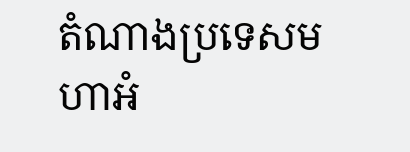តំណាងប្រទេសមហាអំ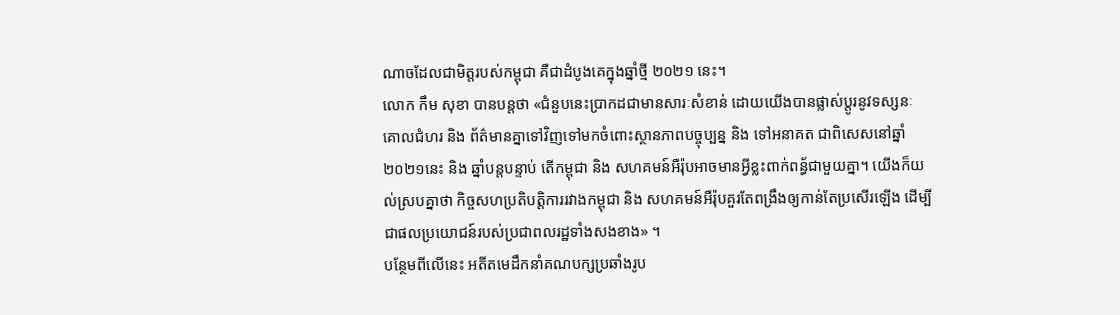ណាចដែលជាមិត្តរបស់កម្ពុជា គឺជាដំបូងគេក្នុងឆ្នាំថ្មី ២០២១ នេះ។
លោក កឹម សុខា បានបន្តថា «ជំនួបនេះប្រាកដជាមានសារៈសំខាន់ ដោយយើងបានផ្លាស់ប្តូរនូវទស្សនៈ គោលជំហរ និង ព័ត៌មានគ្នាទៅវិញទៅមកចំពោះស្ថានភាពបច្ចុប្បន្ន និង ទៅអនាគត ជាពិសេសនៅឆ្នាំ២០២១នេះ និង ឆ្នាំបន្តបន្ទាប់ តើកម្ពុជា និង សហគមន៍អឺរ៉ុបអាចមានអ្វីខ្លះពាក់ពន្ធ័ជាមួយគ្នា។ យើងក៏យល់ស្របគ្នាថា កិច្ចសហប្រតិបត្តិការរវាងកម្ពុជា និង សហគមន៍អឺរ៉ុបគួរតែពង្រឹងឲ្យកាន់តែប្រសើរឡើង ដើម្បីជាផលប្រយោជន៍របស់ប្រជាពលរដ្ឋទាំងសងខាង» ។
បន្ថែមពីលើនេះ អតីតមេដឹកនាំគណបក្សប្រឆាំងរូប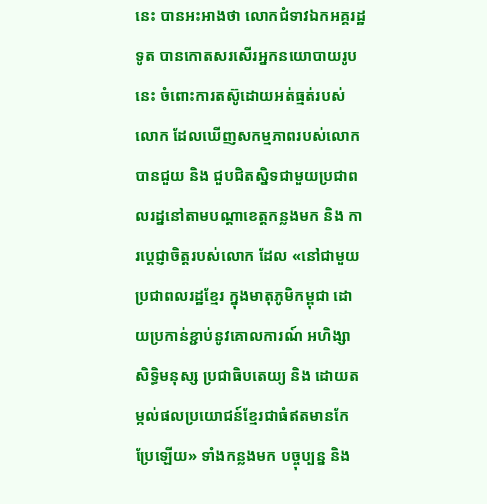នេះ បានអះអាងថា លោកជំទាវឯកអគ្គរដ្ឋទូត បានកោតសរសើរអ្នកនយោបាយរូបនេះ ចំពោះការតស៊ូដោយអត់ធ្មត់របស់លោក ដែលឃើញសកម្មភាពរបស់លោកបានជួយ និង ជួបជិតស្និទជាមួយប្រជាពលរដ្ននៅតាមបណ្តាខេត្តកន្លងមក និង ការប្តេជ្ញាចិត្តរបស់លោក ដែល «នៅជាមួយប្រជាពលរដ្ឋខ្មែរ ក្នុងមាតុភូមិកម្ពុជា ដោយប្រកាន់ខ្ជាប់នូវគោលការណ៍ អហិង្សា សិទ្ធិមនុស្ស ប្រជាធិបតេយ្យ និង ដោយតម្កល់ផលប្រយោជន៍ខ្មែរជាធំឥតមានកែប្រែឡើយ» ទាំងកន្លងមក បច្ចុប្បន្ន និង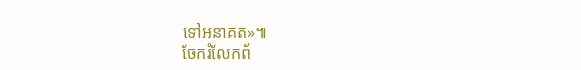ទៅអនាគត»៕
ចែករំលែកព័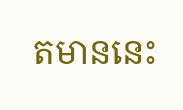តមាននេះ